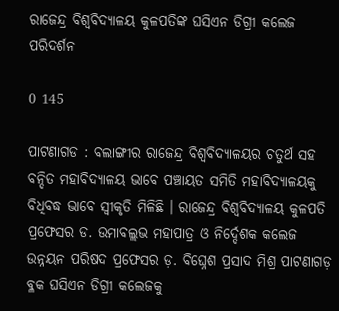ରାଜେନ୍ଦ୍ର ବିଶ୍ୱବିଦ୍ୟାଳୟ କୁଳପତିଙ୍କ ଘସିଏନ ଡିଗ୍ରୀ କଲେଜ ପରିଦର୍ଶନ

0 145

ପାଟଣାଗଡ : ବଲାଙ୍ଗୀର ରାଜେନ୍ଦ୍ର ବିଶ୍ୱବିଦ୍ୟାଳୟର ଚତୁର୍ଥ ସହ ବନ୍ଦିତ ମହାବିଦ୍ୟାଳୟ ଭାବେ ପଞ୍ଚାୟତ ସମିତି ମହାବିଦ୍ୟାଳୟକୁ ବିଧିବଦ୍ଧ ଭାବେ ସ୍ୱୀକୃତି ମିଳିଛି । ରାଜେନ୍ଦ୍ର ବିଶ୍ୱବିଦ୍ୟାଳୟ କୁଳପତି ପ୍ରଫେସର ଡ. ଉମାବଲ୍ଲଭ ମହାପାତ୍ର ଓ ନିର୍ଦ୍ଦେଶକ କଲେଜ ଉନ୍ନୟନ ପରିଷଦ ପ୍ରଫେସର ଡ଼. ବିଘ୍ନେଶ ପ୍ରସାଦ ମିଶ୍ର ପାଟଣାଗଡ଼ ବ୍ଳକ ଘସିଏନ ଡିଗ୍ରୀ କଲେଜକୁ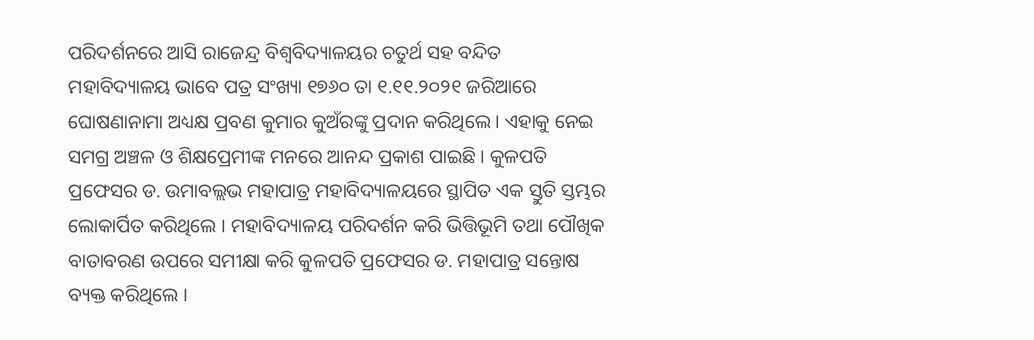ପରିଦର୍ଶନରେ ଆସି ରାଜେନ୍ଦ୍ର ବିଶ୍ୱବିଦ୍ୟାଳୟର ଚତୁର୍ଥ ସହ ବନ୍ଦିତ ମହାବିଦ୍ୟାଳୟ ଭାବେ ପତ୍ର ସଂଖ୍ୟା ୧୭୬୦ ତା ୧.୧୧.୨୦୨୧ ଜରିଆରେ ଘୋଷଣାନାମା ଅଧ୍ୟକ୍ଷ ପ୍ରବଣ କୁମାର କୁଅଁରଙ୍କୁ ପ୍ରଦାନ କରିଥିଲେ । ଏହାକୁ ନେଇ ସମଗ୍ର ଅଞ୍ଚଳ ଓ ଶିକ୍ଷପ୍ରେମୀଙ୍କ ମନରେ ଆନନ୍ଦ ପ୍ରକାଶ ପାଇଛି । କୁଳପତି ପ୍ରଫେସର ଡ. ଉମାବଲ୍ଲଭ ମହାପାତ୍ର ମହାବିଦ୍ୟାଳୟରେ ସ୍ଥାପିତ ଏକ ସ୍ତୁତି ସ୍ତମ୍ଭର ଲୋକାର୍ପିତ କରିଥିଲେ । ମହାବିଦ୍ୟାଳୟ ପରିଦର୍ଶନ କରି ଭିତ୍ତିଭୂମି ତଥା ପୌଖିକ ବାତାବରଣ ଉପରେ ସମୀକ୍ଷା କରି କୁଳପତି ପ୍ରଫେସର ଡ. ମହାପାତ୍ର ସନ୍ତୋଷ ବ୍ୟକ୍ତ କରିଥିଲେ ।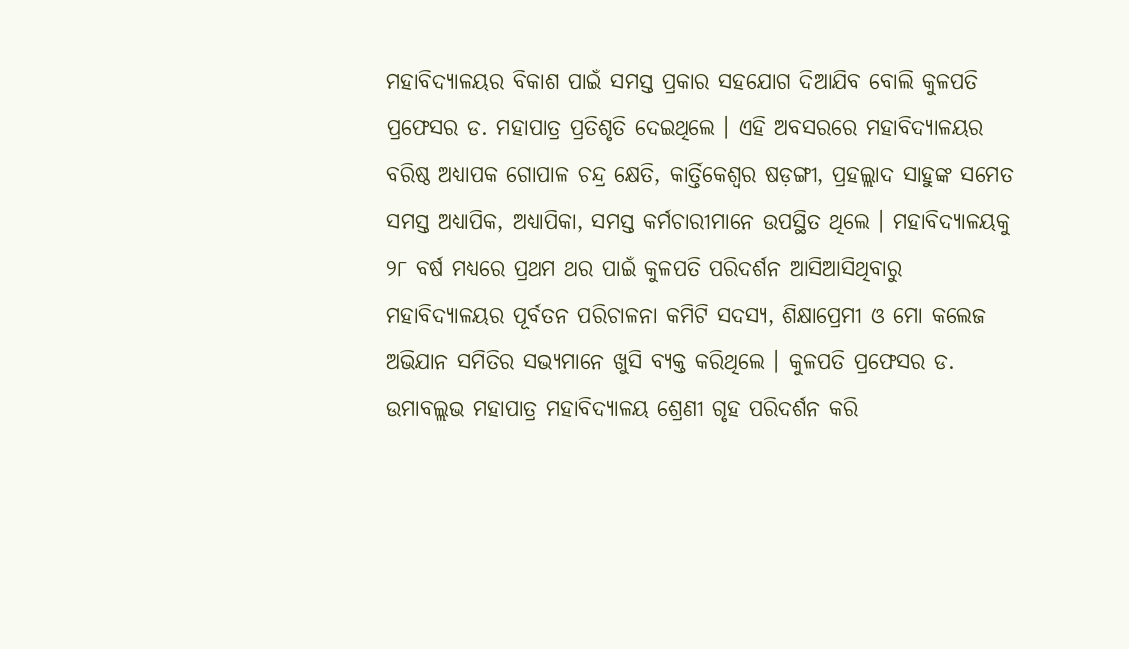ମହାବିଦ୍ୟାଳୟର ବିକାଶ ପାଇଁ ସମସ୍ତ ପ୍ରକାର ସହଯୋଗ ଦିଆଯିବ ବୋଲି କୁଳପତି ପ୍ରଫେସର ଡ. ମହାପାତ୍ର ପ୍ରତିଶୃତି ଦେଇଥିଲେ । ଏହି ଅବସରରେ ମହାବିଦ୍ୟାଳୟର ବରିଷ୍ଠ ଅଧ୍ୟାପକ ଗୋପାଳ ଚନ୍ଦ୍ର କ୍ଷେତି, କାର୍ତ୍ତିକେଶ୍ୱର ଷଡ଼ଙ୍ଗୀ, ପ୍ରହଲ୍ଲାଦ ସାହୁଙ୍କ ସମେତ ସମସ୍ତ ଅଧ୍ୟାପିକ, ଅଧ୍ୟାପିକା, ସମସ୍ତ କର୍ମଚାରୀମାନେ ଉପସ୍ଥିତ ଥିଲେ । ମହାବିଦ୍ୟାଳୟକୁ ୨୮ ବର୍ଷ ମଧ୍ୟରେ ପ୍ରଥମ ଥର ପାଇଁ କୁଳପତି ପରିଦର୍ଶନ ଆସିଆସିଥିବାରୁ ମହାବିଦ୍ୟାଳୟର ପୂର୍ବତନ ପରିଚାଳନା କମିଟି ସଦସ୍ୟ, ଶିକ୍ଷାପ୍ରେମୀ ଓ ମୋ କଲେଜ ଅଭିଯାନ ସମିତିର ସଭ୍ୟମାନେ ଖୁସି ବ୍ୟକ୍ତ କରିଥିଲେ । କୁଳପତି ପ୍ରଫେସର ଡ. ଉମାବଲ୍ଲଭ ମହାପାତ୍ର ମହାବିଦ୍ୟାଳୟ ଶ୍ରେଣୀ ଗୃହ ପରିଦର୍ଶନ କରି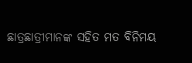ଛାତ୍ରଛାତ୍ରୀମାନଙ୍କ ସହିତ ମତ ବିନିମୟ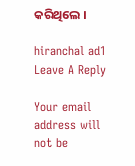କରିଥିଲେ ।

hiranchal ad1
Leave A Reply

Your email address will not be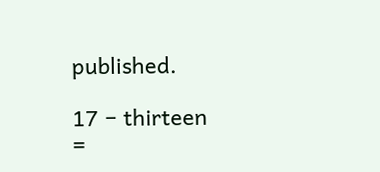published.

17 − thirteen =